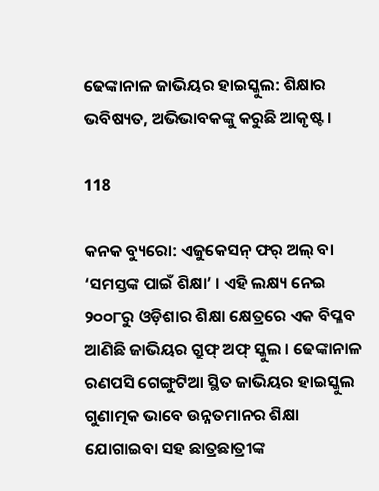ଢେଙ୍କାନାଳ ଜାଭିୟର ହାଇସ୍କୁଲ: ଶିକ୍ଷାର ଭବିଷ୍ୟତ, ଅଭିଭାବକଙ୍କୁ କରୁଛି ଆକୃଷ୍ଟ ।

118

କନକ ବ୍ୟୁରୋ: ଏଜୁକେସନ୍ ଫର୍ ଅଲ୍ ବା ‘ସମସ୍ତଙ୍କ ପାଇଁ ଶିକ୍ଷା’ । ଏହି ଲକ୍ଷ୍ୟ ନେଇ ୨୦୦୮ରୁ ଓଡ଼ିଶାର ଶିକ୍ଷା କ୍ଷେତ୍ରରେ ଏକ ବିପ୍ଳବ ଆଣିଛି ଜାଭିୟର ଗ୍ରୁଫ୍ ଅଫ୍ ସ୍କୁଲ । ଢେଙ୍କାନାଳ ରଣପସି ଗେଙ୍ଗୁଟିଆ ସ୍ଥିତ ଜାଭିୟର ହାଇସ୍କୁଲ ଗୁଣାତ୍ମକ ଭାବେ ଉନ୍ନତମାନର ଶିକ୍ଷା ଯୋଗାଇବା ସହ ଛାତ୍ରଛାତ୍ରୀଙ୍କ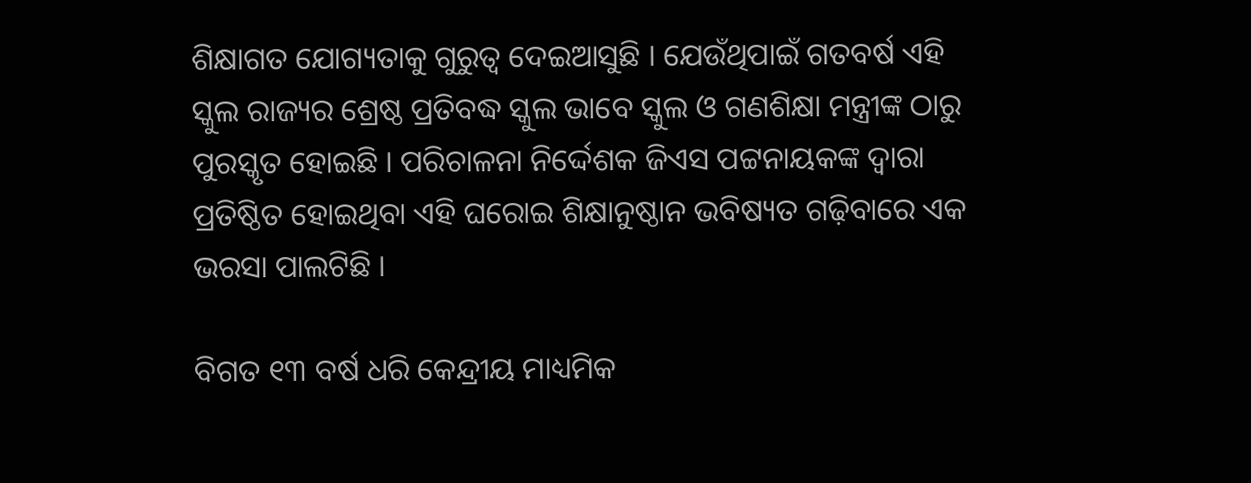ଶିକ୍ଷାଗତ ଯୋଗ୍ୟତାକୁ ଗୁରୁତ୍ୱ ଦେଇଆସୁଛି । ଯେଉଁଥିପାଇଁ ଗତବର୍ଷ ଏହି ସ୍କୁଲ ରାଜ୍ୟର ଶ୍ରେଷ୍ଠ ପ୍ରତିବଦ୍ଧ ସ୍କୁଲ ଭାବେ ସ୍କୁଲ ଓ ଗଣଶିକ୍ଷା ମନ୍ତ୍ରୀଙ୍କ ଠାରୁ ପୁରସ୍କୃତ ହୋଇଛି । ପରିଚାଳନା ନିର୍ଦ୍ଦେଶକ ଜିଏସ ପଟ୍ଟନାୟକଙ୍କ ଦ୍ୱାରା ପ୍ରତିଷ୍ଠିତ ହୋଇଥିବା ଏହି ଘରୋଇ ଶିକ୍ଷାନୁଷ୍ଠାନ ଭବିଷ୍ୟତ ଗଢ଼ିବାରେ ଏକ ଭରସା ପାଲଟିଛି ।

ବିଗତ ୧୩ ବର୍ଷ ଧରି କେନ୍ଦ୍ରୀୟ ମାଧ୍ୟମିକ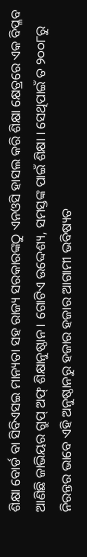ଶିକ୍ଷା ବୋର୍ଡ ବା ସିବିଏସଇ ମାନ୍ୟତା ସହ ରାଜ୍ୟ ସରକାରଙ୍କଠୁ ଏନଓସି ହାସଲ କରି ଶିକ୍ଷା କ୍ଷେତ୍ରରେ ଏକ ବିପ୍ଳବ ଆଣିଛି ଜାଭିୟର ଗ୍ରୁପ୍ ଅଫ୍ ଶିକ୍ଷାନୁଷ୍ଠାନ । ଗୋଟିଏ ଉଦ୍ଦେଶ୍ୟ, ସମସ୍ତଙ୍କ ପାଇଁ ଶିକ୍ଷା । ସେଥିପାଇଁ ତ ୨୦୦୮ରୁ ନିରନ୍ତର ଭାବେ ଏହି ଅନୁଷ୍ଠାନରୁ ହଜାର ହଜାର ଆଗାମୀ ଭବିଷ୍ୟତ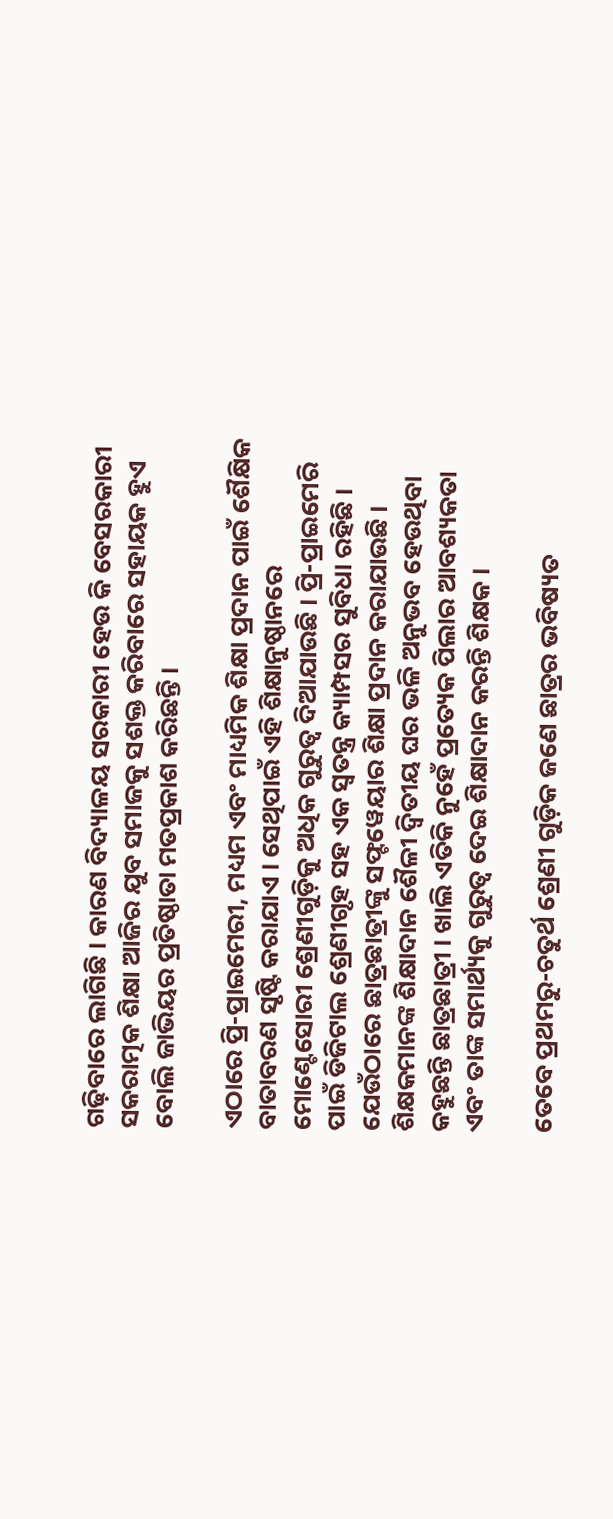ଗଢ଼ିବାରେ ଲାଗିଛି । କାରଣ ବିଦ୍ୟାଳୟ ସରକାରୀ ହେଉ କି ବେସରକାରୀ ସକରାତ୍ମକ ଶିକ୍ଷା ଆଜିର ଯୁବ ସମାଜକୁ ସଶକ୍ତ କରିବାରେ ସହାୟକ ହୁଏ ବୋଲି ଜାଭିୟର ପ୍ରତିଷ୍ଠାତା ମତପ୍ରକାଶ କରିଛନ୍ତି ।

ଏଠାରେ ପ୍ରି-ପ୍ରାଇମେରୀ, ମଧ୍ୟମ ଏବଂ ମାଧ୍ୟମିକ ଶିକ୍ଷା ପ୍ରଦାନ ପାଇଁ ଶୈକ୍ଷିକ ବାତାବରଣ ସୃଷ୍ଟି କରାଯାଏ । ସେଥିପାଇଁ ଏହି ଶିକ୍ଷାନୁଷ୍ଠାନରେ ମୋଣ୍ଟେସୋରୀ ଶ୍ରେଣୀଗୁଡ଼ିକୁ ଅଧିକ ଗୁରୁତ୍ୱ ଦିଆଯାଉଛି । ପ୍ରି-ପ୍ରାଇମେରି ପାଇଁ ଡିଜିଟାଲ ଶ୍ରେଣୀଗୃହ ସହ ଏକ ସ୍ୱତନ୍ତ୍ର କ୍ୟାମ୍ପସର ସୁବିଧା ରହିଛି । ଯେଉଁଠାରେ ଛାତ୍ରଛାତ୍ରୀଙ୍କୁ ସଫ୍ଟୱେୟାର ଶିକ୍ଷା ପ୍ରଦାନ କରାଯାଉଛି । ଶିକ୍ଷକମାନଙ୍କ ଶିକ୍ଷାଦାନ ଶୈଳୀ ଦ୍ୱିତୀୟ ଘର ଭଳି ଅନୁଭବ ହେଉଥିବା କହୁଛନ୍ତି ଛାତ୍ରଛାତ୍ରୀ । ଖାଲି ଏତିକି ନୁହେଁ ପ୍ରତ୍ୟେକ ପିଲାର ଆବଶ୍ୟକତା ଏବଂ ତାଙ୍କ ସମାର୍ଥ୍ୟକୁ ଗୁରୁତ୍ୱ ଦେଇ ଶିକ୍ଷାଦାନ କରନ୍ତି ଶିକ୍ଷକ ।

ତେବେ ପ୍ରଥମରୁ-ଚତୁର୍ଥ ଶ୍ରେଣୀ ଗୁଡ଼ିକ ଜଣେ ଛାତ୍ରର ଭବିଷ୍ୟତ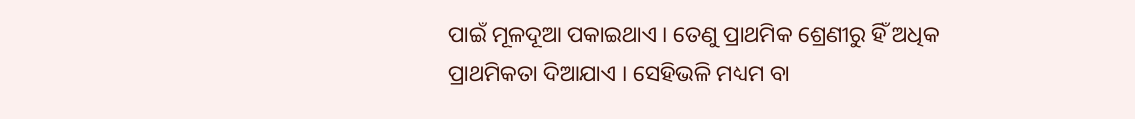ପାଇଁ ମୂଳଦୂଆ ପକାଇଥାଏ । ତେଣୁ ପ୍ରାଥମିକ ଶ୍ରେଣୀରୁ ହିଁ ଅଧିକ ପ୍ରାଥମିକତା ଦିଆଯାଏ । ସେହିଭଳି ମଧ୍ୟମ ବା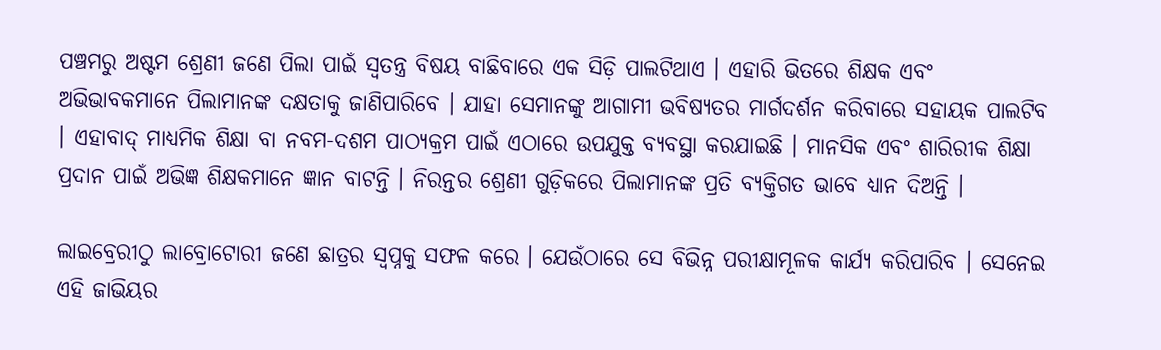ପଞ୍ଚମରୁ ଅଷ୍ଟମ ଶ୍ରେଣୀ ଜଣେ ପିଲା ପାଇଁ ସ୍ୱତନ୍ତ୍ର ବିଷୟ ବାଛିବାରେ ଏକ ସିଡ଼ି ପାଲଟିଥାଏ । ଏହାରି ଭିତରେ ଶିକ୍ଷକ ଏବଂ ଅଭିଭାବକମାନେ ପିଲାମାନଙ୍କ ଦକ୍ଷତାକୁ ଜାଣିପାରିବେ । ଯାହା ସେମାନଙ୍କୁ ଆଗାମୀ ଭବିଷ୍ୟତର ମାର୍ଗଦର୍ଶନ କରିବାରେ ସହାୟକ ପାଲଟିବ । ଏହାବାଦ୍ ମାଧ୍ୟମିକ ଶିକ୍ଷା ବା ନବମ-ଦଶମ ପାଠ୍ୟକ୍ରମ ପାଇଁ ଏଠାରେ ଉପଯୁକ୍ତ ବ୍ୟବସ୍ଥା କରଯାଇଛି । ମାନସିକ ଏବଂ ଶାରିରୀକ ଶିକ୍ଷା ପ୍ରଦାନ ପାଇଁ ଅଭିଜ୍ଞ ଶିକ୍ଷକମାନେ ଜ୍ଞାନ ବାଟନ୍ତି । ନିରନ୍ତର ଶ୍ରେଣୀ ଗୁଡ଼ିକରେ ପିଲାମାନଙ୍କ ପ୍ରତି ବ୍ୟକ୍ତିଗତ ଭାବେ ଧ୍ୟାନ ଦିଅନ୍ତି ।

ଲାଇବ୍ରେରୀଠୁ ଲାବ୍ରୋଟୋରୀ ଜଣେ ଛାତ୍ରର ସ୍ୱପ୍ନକୁ ସଫଳ କରେ । ଯେଉଁଠାରେ ସେ ବିଭିନ୍ନ ପରୀକ୍ଷାମୂଳକ କାର୍ଯ୍ୟ କରିପାରିବ । ସେନେଇ ଏହି ଜାଭିୟର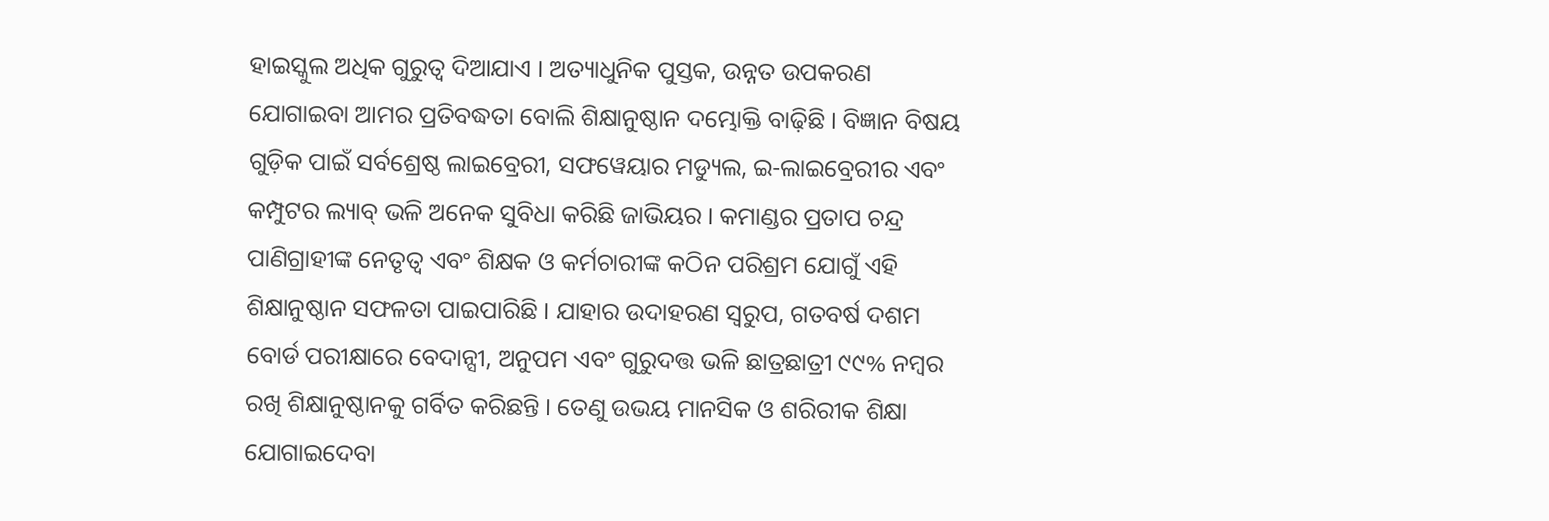ହାଇସ୍କୁଲ ଅଧିକ ଗୁରୁତ୍ୱ ଦିଆଯାଏ । ଅତ୍ୟାଧୁନିକ ପୁସ୍ତକ, ଉନ୍ନତ ଉପକରଣ ଯୋଗାଇବା ଆମର ପ୍ରତିବଦ୍ଧତା ବୋଲି ଶିକ୍ଷାନୁଷ୍ଠାନ ଦମ୍ଭୋକ୍ତି ବାଢ଼ିଛି । ବିଜ୍ଞାନ ବିଷୟ ଗୁଡ଼ିକ ପାଇଁ ସର୍ବଶ୍ରେଷ୍ଠ ଲାଇବ୍ରେରୀ, ସଫୱେୟାର ମଡ୍ୟୁଲ, ଇ-ଲାଇବ୍ରେରୀର ଏବଂ କମ୍ପୁଟର ଲ୍ୟାବ୍ ଭଳି ଅନେକ ସୁବିଧା କରିଛି ଜାଭିୟର । କମାଣ୍ଡର ପ୍ରତାପ ଚନ୍ଦ୍ର ପାଣିଗ୍ରାହୀଙ୍କ ନେତୃତ୍ୱ ଏବଂ ଶିକ୍ଷକ ଓ କର୍ମଚାରୀଙ୍କ କଠିନ ପରିଶ୍ରମ ଯୋଗୁଁ ଏହି ଶିକ୍ଷାନୁଷ୍ଠାନ ସଫଳତା ପାଇପାରିଛି । ଯାହାର ଉଦାହରଣ ସ୍ୱରୁପ, ଗତବର୍ଷ ଦଶମ ବୋର୍ଡ ପରୀକ୍ଷାରେ ବେଦାନ୍ସୀ, ଅନୁପମ ଏବଂ ଗୁରୁଦତ୍ତ ଭଳି ଛାତ୍ରଛାତ୍ରୀ ୯୯% ନମ୍ବର ରଖି ଶିକ୍ଷାନୁଷ୍ଠାନକୁ ଗର୍ବିତ କରିଛନ୍ତି । ତେଣୁ ଉଭୟ ମାନସିକ ଓ ଶରିରୀକ ଶିକ୍ଷା ଯୋଗାଇଦେବା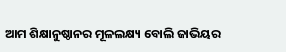ଆମ ଶିକ୍ଷାନୁଷ୍ଠାନର ମୂଳଲକ୍ଷ୍ୟ ବୋଲି ଜାଭିୟର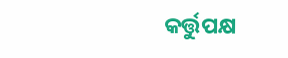କର୍ତ୍ତୁପକ୍ଷ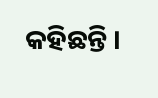କହିଛନ୍ତି ।